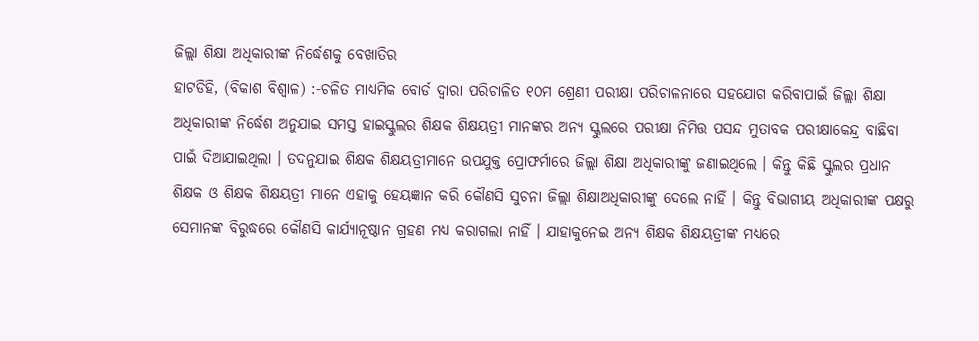ଜିଲ୍ଲା ଶିକ୍ଷା ଅଧିକାରୀଙ୍କ ନିର୍ଦ୍ଧେଶକୁ ବେଖାତିର
ହାଟଡିହି, (ବିକାଶ ବିଶ୍ୱାଳ) :-ଚଳିତ ମାଧ୍ୟମିକ ବୋର୍ଡ ଦ୍ୱାରା ପରିଚାଳିତ ୧୦ମ ଶ୍ରେଣୀ ପରୀକ୍ଷା ପରିଚାଳନାରେ ସହଯୋଗ କରିବାପାଇଁ ଜିଲ୍ଲା ଶିକ୍ଷା ଅଧିକାରୀଙ୍କ ନିର୍ଦ୍ଧେଶ ଅନୁଯାଇ ସମସ୍ତ ହାଇସ୍କୁଲର ଶିକ୍ଷକ ଶିକ୍ଷୟତ୍ରୀ ମାନଙ୍କର ଅନ୍ୟ ସ୍କୁଲରେ ପରୀକ୍ଷା ନିମିତ୍ତ ପସନ୍ଦ ମୁତାବକ ପରୀକ୍ଷାକେନ୍ଦ୍ର ବାଛିବା ପାଇଁ ଦିଆଯାଇଥିଲା । ତଦନୁଯାଇ ଶିକ୍ଷକ ଶିକ୍ଷୟତ୍ରୀମାନେ ଉପଯୁକ୍ତ ପ୍ରୋଫର୍ମାରେ ଜିଲ୍ଲା ଶିକ୍ଷା ଅଧିକାରୀଙ୍କୁ ଜଣାଇଥିଲେ । କିନ୍ତୁ କିଛି ସ୍କୁଲର ପ୍ରଧାନ ଶିକ୍ଷକ ଓ ଶିକ୍ଷକ ଶିକ୍ଷୟତ୍ରୀ ମାନେ ଏହାକୁ ହେୟଜ୍ଞାନ କରି କୌଣସି ସୁଚନା ଜିଲ୍ଲା ଶିକ୍ଷାଅଧିକାରୀଙ୍କୁ ଦେଲେ ନାହିଁ । କିନ୍ତୁ ବିଭାଗୀୟ ଅଧିକାରୀଙ୍କ ପକ୍ଷରୁ ସେମାନଙ୍କ ବିରୁଦ୍ଧରେ କୌଣସି କାର୍ଯ୍ୟାନୂଷ୍ଠାନ ଗ୍ରହଣ ମଧ୍ୟ କରାଗଲା ନାହିଁ । ଯାହାକୁନେଇ ଅନ୍ୟ ଶିକ୍ଷକ ଶିକ୍ଷୟତ୍ରୀଙ୍କ ମଧ୍ୟରେ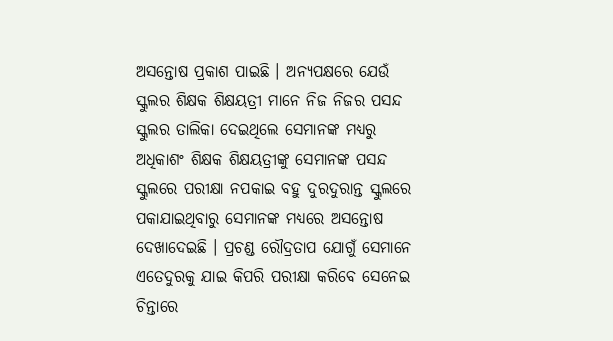ଅସନ୍ତୋଷ ପ୍ରକାଶ ପାଇଛି । ଅନ୍ୟପକ୍ଷରେ ଯେଉଁ ସ୍କୁଲର ଶିକ୍ଷକ ଶିକ୍ଷୟତ୍ରୀ ମାନେ ନିଜ ନିଜର ପସନ୍ଦ ସ୍କୁଲର ତାଲିକା ଦେଇଥିଲେ ସେମାନଙ୍କ ମଧ୍ୟରୁ ଅଧିକାଶଂ ଶିକ୍ଷକ ଶିକ୍ଷୟତ୍ରୀଙ୍କୁ ସେମାନଙ୍କ ପସନ୍ଦ ସ୍କୁଲରେ ପରୀକ୍ଷା ନପକାଇ ବହୁ ଦୁରଦୁରାନ୍ତ ସ୍କୁଲରେ ପକାଯାଇଥିବାରୁ ସେମାନଙ୍କ ମଧ୍ୟରେ ଅସନ୍ତୋଷ ଦେଖାଦେଇଛି । ପ୍ରଚଣ୍ଡ ରୌଦ୍ରତାପ ଯୋଗୁଁ ସେମାନେ ଏତେଦୁରକୁ ଯାଇ କିପରି ପରୀକ୍ଷା କରିବେ ସେନେଇ ଚିନ୍ତାରେ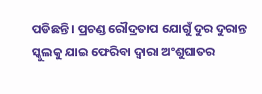ପଡିଛନ୍ତି । ପ୍ରଚଣ୍ଡ ରୌଦ୍ରତାପ ଯୋଗୁଁ ଦୁର ଦୁରାନ୍ତ ସ୍କୁଲକୁ ଯାଇ ଫେରିବା ଦ୍ୱାରା ଅଂଶୁଘାତର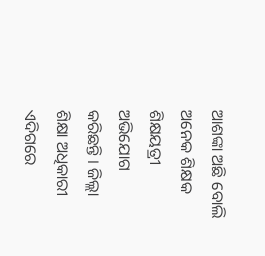ଆଶଙ୍କା ଅଛି ବୋଲି ଅନେକ ଶିକ୍ଷକ ଶିକ୍ଷୟତ୍ରୀ ଅଭିଯୋଗ କରିଛନ୍ତି । ଜିଲ୍ଲା ଶିକ୍ଷା ଅଧିକାରୀ ଏଦିଗରେ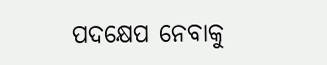ପଦକ୍ଷେପ ନେବାକୁ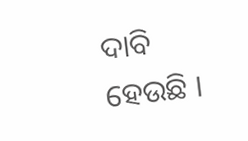ଦାବି ହେଉଛି ।